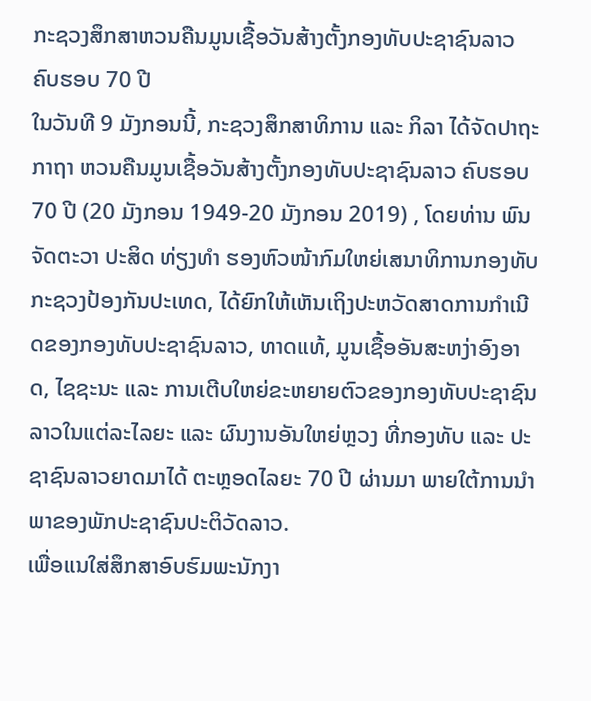ກະຊວງສຶກສາຫວນຄືນມູນເຊື້ອວັນສ້າງຕັ້ງກອງທັບປະຊາຊົນລາວ ຄົບຮອບ 70 ປີ
ໃນວັນທີ 9 ມັງກອນນີ້, ກະຊວງສຶກສາທິການ ແລະ ກິລາ ໄດ້ຈັດປາຖະກາຖາ ຫວນຄືນມູນເຊື້ອວັນສ້າງຕັ້ງກອງທັບປະຊາຊົນລາວ ຄົບຮອບ 70 ປີ (20 ມັງກອນ 1949-20 ມັງກອນ 2019) , ໂດຍທ່ານ ພົນຈັດຕະວາ ປະສິດ ທ່ຽງທໍາ ຮອງຫົວໜ້າກົມໃຫຍ່ເສນາທິການກອງທັບ ກະຊວງປ້ອງກັນປະເທດ, ໄດ້ຍົກໃຫ້ເຫັນເຖິງປະຫວັດສາດການກໍາເນີດຂອງກອງທັບປະຊາຊົນລາວ, ທາດແທ້, ມູນເຊື້ອອັນສະຫງ່າອົງອາດ, ໄຊຊະນະ ແລະ ການເຕີບໃຫຍ່ຂະຫຍາຍຕົວຂອງກອງທັບປະຊາຊົນລາວໃນແຕ່ລະໄລຍະ ແລະ ຜົນງານອັນໃຫຍ່ຫຼວງ ທີ່ກອງທັບ ແລະ ປະຊາຊົນລາວຍາດມາໄດ້ ຕະຫຼອດໄລຍະ 70 ປີ ຜ່ານມາ ພາຍໃຕ້ການນໍາພາຂອງພັກປະຊາຊົນປະຕິວັດລາວ.
ເພື່ອແນໃສ່ສຶກສາອົບຮົມພະນັກງາ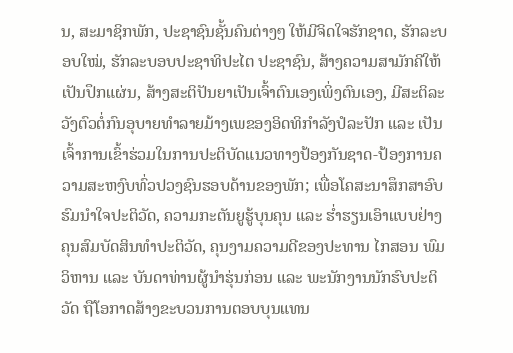ນ, ສະມາຊິກພັກ, ປະຊາຊົນຊັ້ນຄົນຕ່າງໆ ໃຫ້ມີຈິດໃຈຮັກຊາດ, ຮັກລະບອບໃໝ່, ຮັກລະບອບປະຊາທິປະໄຕ ປະຊາຊົນ, ສ້າງຄວາມສາມັກຄີໃຫ້ເປັນປຶກແຜ່ນ, ສ້າງສະຕິປັນຍາເປັນເຈົ້າຕົນເອງເພິ່ງຕົນເອງ, ມີສະຕິລະວັງຕົວຕໍ່ກົນອຸບາຍທໍາລາຍມ້າງເພຂອງອິດທິກໍາລັງປໍລະປັກ ແລະ ເປັນເຈົ້າການເຂົ້າຮ່ວມໃນການປະຕິບັດແນວທາງປ້ອງກັນຊາດ-ປ້ອງການຄວາມສະຫງົບທົ່ວປວງຊົນຮອບດ້ານຂອງພັກ; ເພື່ອໂຄສະນາສຶກສາອົບຮົມນໍາໃຈປະຕິວັດ, ຄວາມກະຕັນຍູຮູ້ບຸນຄຸນ ແລະ ຮໍ່າຮຽນເອົາແບບຢ່າງຄຸນສົມບັດສິນທໍາປະຕິວັດ, ຄຸນງາມຄວາມດີຂອງປະທານ ໄກສອນ ພົມວິຫານ ແລະ ບັນດາທ່ານຜູ້ນໍາຮຸ່ນກ່ອນ ແລະ ພະນັກງານນັກຮົບປະຕິວັດ ຖືໂອກາດສ້າງຂະບວນການຕອບບຸນແທນ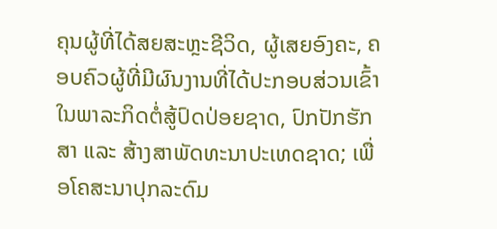ຄຸນຜູ້ທີ່ໄດ້ສຍສະຫຼະຊີວິດ, ຜູ້ເສຍອົງຄະ, ຄອບຄົວຜູ້ທີ່ມີຜົນງານທີ່ໄດ້ປະກອບສ່ວນເຂົ້າໃນພາລະກິດຕໍ່ສູ້ປົດປ່ອຍຊາດ, ປົກປັກຮັກສາ ແລະ ສ້າງສາພັດທະນາປະເທດຊາດ; ເພື່ອໂຄສະນາປຸກລະດົມ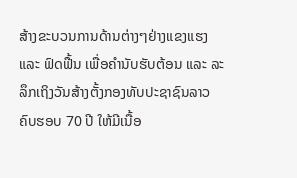ສ້າງຂະບວນການດ້ານຕ່າງໆຢ່າງແຂງແຮງ ແລະ ຟົດຟື້ນ ເພື່ອຄໍານັບຮັບຕ້ອນ ແລະ ລະລຶກເຖິງວັນສ້າງຕັ້ງກອງທັບປະຊາຊົນລາວ ຄົບຮອບ 70 ປີ ໃຫ້ມີເນື້ອ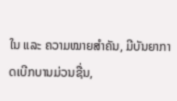ໃນ ແລະ ຄວາມໝາຍສໍາຄັນ, ມີບັນຍາກາດເບີກບານມ່ວນຊື່ນ,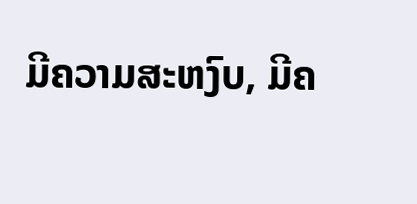ມີຄວາມສະຫງົບ, ມີຄ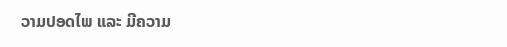ວາມປອດໄພ ແລະ ມີຄວາມ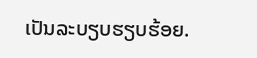ເປັນລະບຽບຮຽບຮ້ອຍ.